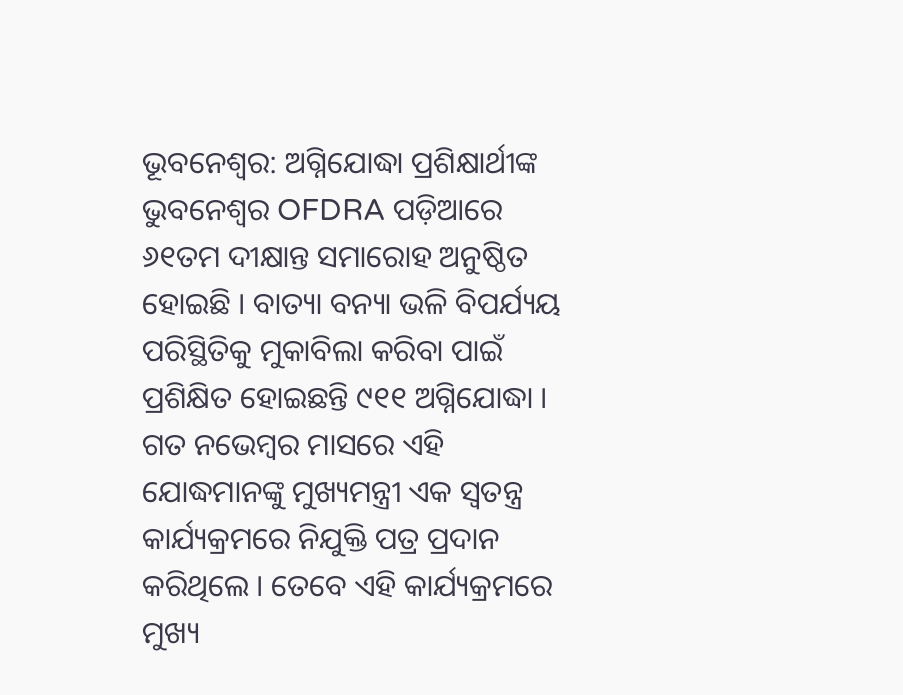ଭୂବନେଶ୍ଵର: ଅଗ୍ନିଯୋଦ୍ଧା ପ୍ରଶିକ୍ଷାର୍ଥୀଙ୍କ ଭୁବନେଶ୍ୱର OFDRA ପଡ଼ିଆରେ ୬୧ତମ ଦୀକ୍ଷାନ୍ତ ସମାରୋହ ଅନୁଷ୍ଠିତ ହୋଇଛି । ବାତ୍ୟା ବନ୍ୟା ଭଳି ବିପର୍ଯ୍ୟୟ ପରିସ୍ଥିତିକୁ ମୁକାବିଲା କରିବା ପାଇଁ ପ୍ରଶିକ୍ଷିତ ହୋଇଛନ୍ତି ୯୧୧ ଅଗ୍ନିଯୋଦ୍ଧା । ଗତ ନଭେମ୍ବର ମାସରେ ଏହି ଯୋଦ୍ଧମାନଙ୍କୁ ମୁଖ୍ୟମନ୍ତ୍ରୀ ଏକ ସ୍ୱତନ୍ତ୍ର କାର୍ଯ୍ୟକ୍ରମରେ ନିଯୁକ୍ତି ପତ୍ର ପ୍ରଦାନ କରିଥିଲେ । ତେବେ ଏହି କାର୍ଯ୍ୟକ୍ରମରେ ମୁଖ୍ୟ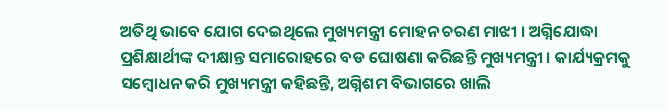ଅତିଥି ଭାବେ ଯୋଗ ଦେଇଥିଲେ ମୁଖ୍ୟମନ୍ତ୍ରୀ ମୋହନ ଚରଣ ମାଝୀ । ଅଗ୍ନିଯୋଦ୍ଧା ପ୍ରଶିକ୍ଷାର୍ଥୀଙ୍କ ଦୀକ୍ଷାନ୍ତ ସମାରୋହରେ ବଡ ଘୋଷଣା କରିଛନ୍ତି ମୁଖ୍ୟମନ୍ତ୍ରୀ । କାର୍ଯ୍ୟକ୍ରମକୁ ସମ୍ବୋଧନ କରି ମୁଖ୍ୟମନ୍ତ୍ରୀ କହିଛନ୍ତି, ଅଗ୍ନିଶମ ବିଭାଗରେ ଖାଲି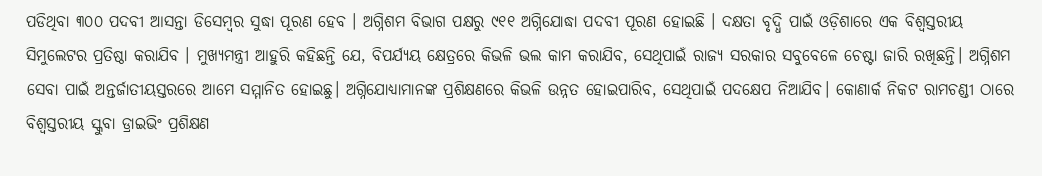ପଡିଥିବା ୩୦୦ ପଦବୀ ଆସନ୍ତା ଡିସେମ୍ବର ସୁଦ୍ଧା ପୂରଣ ହେବ । ଅଗ୍ନିଶମ ବିଭାଗ ପକ୍ଷରୁ ୯୧୧ ଅଗ୍ନିଯୋଦ୍ଧା ପଦବୀ ପୂରଣ ହୋଇଛି । ଦକ୍ଷତା ବୃଦ୍ଧି ପାଇଁ ଓଡ଼ିଶାରେ ଏକ ବିଶ୍ଵସ୍ତରୀୟ ସିମୁଲେଟର ପ୍ରତିଷ୍ଠା କରାଯିବ । ମୁଖ୍ୟମନ୍ତ୍ରୀ ଆହୁରି କହିଛନ୍ତି ଯେ, ବିପର୍ଯ୍ୟୟ କ୍ଷେତ୍ରରେ କିଭଳି ଭଲ କାମ କରାଯିବ, ସେଥିପାଇଁ ରାଜ୍ୟ ସରକାର ସବୁବେଳେ ଚେଷ୍ଟା ଜାରି ରଖିଛନ୍ତି। ଅଗ୍ନିଶମ ସେବା ପାଇଁ ଅନ୍ତର୍ଜାତୀୟସ୍ତରରେ ଆମେ ସମ୍ମାନିତ ହୋଇଛୁ। ଅଗ୍ନିଯୋଧ୍ୟାମାନଙ୍କ ପ୍ରଶିକ୍ଷଣରେ କିଭଳି ଉନ୍ନତ ହୋଇପାରିବ, ସେଥିପାଇଁ ପଦକ୍ଷେପ ନିଆଯିବ। କୋଣାର୍କ ନିକଟ ରାମଚଣ୍ଡୀ ଠାରେ ବିଶ୍ବସ୍ତରୀୟ ସ୍କୁବା ଡ୍ରାଇଭିଂ ପ୍ରଶିକ୍ଷଣ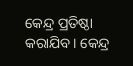କେନ୍ଦ୍ର ପ୍ରତିଷ୍ଠା କରାଯିବ। କେନ୍ଦ୍ର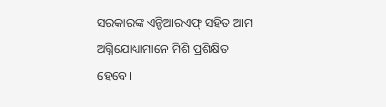ସରକାରଙ୍କ ଏନ୍ଡିଆରଏଫ୍ ସହିତ ଆମ ଅଗ୍ନିଯୋଧ୍ୟାମାନେ ମିଶି ପ୍ରଶିକ୍ଷିତ ହେବେ।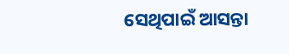ସେଥିପାଇଁ ଆସନ୍ତା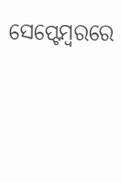ସେପ୍ଟେମ୍ବରରେ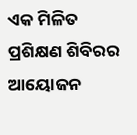ଏକ ମିଳିତ ପ୍ରଶିକ୍ଷଣ ଶିବିରର ଆୟୋଜନ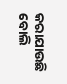କରାଯାଉଛି ବୋଲି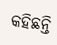କହିଛନ୍ତି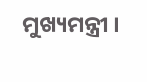ମୁଖ୍ୟମନ୍ତ୍ରୀ ।